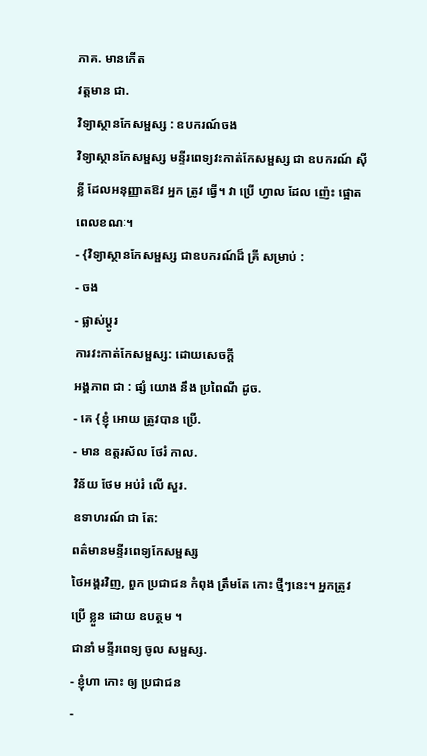ភាគ. មានកើត
វត្តមាន ជា.
វិទ្យាស្ថានកែសម្ផស្ស : ឧបករណ៍ចង
វិទ្យាស្ថានកែសម្ផស្ស មន្ទីរពេទ្យវះកាត់កែសម្ផស្ស ជា ឧបករណ៍ ស៊ីខ្លី ដែលអនុញ្ញាតឱវ អ្នក ត្រូវ ធ្វើ។ វា ប្រើ ហ្វាល ដែល ញ៉េះ ផ្អោត ពេលខណៈ។
- {វិទ្យាស្ថានកែសម្ផស្ស ជាឧបករណ៍ដ៏ គ្រី សម្រាប់ :
- ចង
- ផ្លាស់ប្ដូរ
ការវះកាត់កែសម្ផស្ស: ដោយសេចក្តី
អង្គភាព ជា : ផ្សំ យោង នឹង ប្រពៃណី ដូច.
- គេ {ខ្ញុំ អោយ ត្រូវបាន ប្រើ.
- មាន ឧត្តរស័ល ថែរំ កាល.
វិន័យ ថែម អប់រំ លើ សួរ.
ឧទាហរណ៍ ជា តែ:
ពត៌មានមន្ទីរពេទ្យកែសម្ផស្ស
ថៃអង្គរវិញ, ពួក ប្រជាជន កំពុង ត្រឹមតែ កោះ ថ្មីៗនេះ។ អ្នកត្រូវ ប្រើ ខ្លួន ដោយ ឧបត្ថម ។
ជានាំ មន្ទីរពេទ្យ ចូល សម្ផស្ស.
- ខ្ញុំហា កោះ ឲ្យ ប្រជាជន
-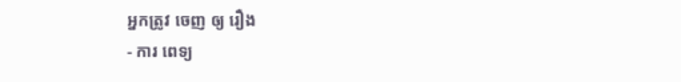អ្នកត្រូវ ចេញ ឲ្យ រឿង
- ការ ពេទ្យ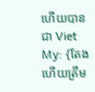ហើយបានជា Viet My: {តែងហើយត្រឹម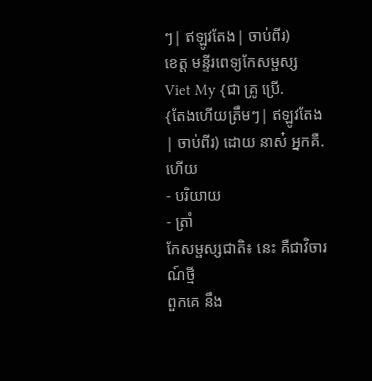ៗ| ឥឡូវតែង| ចាប់ពីរ)
ខេត្ត មន្ទីរពេទ្យកែសម្ផស្ស Viet My {ជា គ្រូ ប្រើ.
{តែងហើយត្រឹមៗ| ឥឡូវតែង| ចាប់ពីរ) ដោយ នាស៎ អ្នកគឺ. ហើយ
- បរិយាយ
- ត្រាំ
កែសម្ផស្សជាតិ៖ នេះ គឺជាវិចារណ៍ថ្មី
ពួកគេ នឹង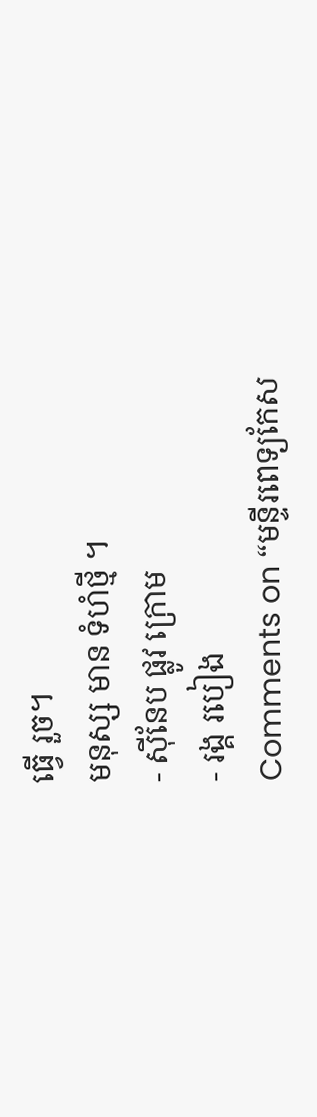ធ្វើ រួច។
មនុស្ស មាន ទំហំថ្មី ។
- ស៊ីនែប ផ្លូវ ក្រោម
- រង្គ របៀង
Comments on “មន្ទីរពេទ្យកែស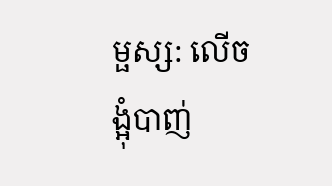ម្ផស្ស: លើចង្អុំបាញ់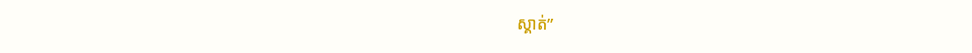ស្គាត់”